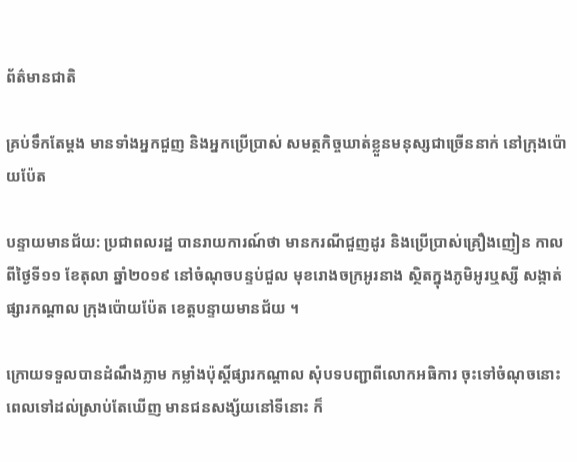ព័ត៌មានជាតិ

គ្រប់ទឹកតែម្ដង មានទាំងអ្នកជួញ និងអ្នកប្រើប្រាស់ សមត្ថកិច្ចឃាត់ខ្លួនមនុស្សជាច្រើននាក់ នៅក្រុងប៉ោយប៉ែត

បន្ទាយមានជ័យ: ប្រជាពលរដ្ឋ បានរាយការណ៍ថា មានករណីជួញដូរ និងប្រើប្រាស់គ្រឿងញៀន កាលពីថ្ងៃទី១១ ខែតុលា ឆ្នាំ២០១៩ នៅចំណុចបន្ទប់ជួល មុខរោងចក្រអូរនាង ស្ថិតក្នុងភូមិអូរឬស្សី សង្កាត់ផ្សារកណ្តាល ក្រុងប៉ោយប៉ែត ខេត្តបន្ទាយមានជ័យ ។

ក្រោយទទួលបានដំណឹងភ្លាម កម្លាំងប៉ុស្តិ៍ផ្សារកណ្តាល សុំបទបញ្ជាពីលោកអធិការ ចុះទៅចំណុចនោះ ពេលទៅដល់ស្រាប់តែឃើញ មានជនសង្ស័យនៅទីនោះ ក៏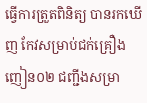ធ្វើការត្រួតពិនិត្យ បានរកឃើញ កែវសម្រាប់ជក់គ្រឿងញៀន០២ ជញ្ជីងសម្រា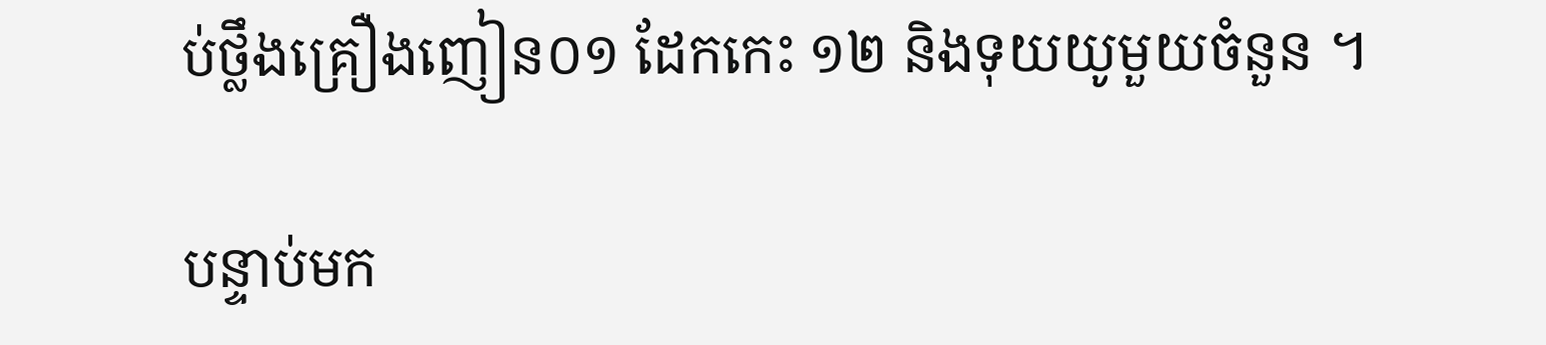ប់ថ្លឹងគ្រឿងញៀន០១ ដែកកេះ ១២ និងទុយយូមួយចំនួន ។

បន្ទាប់មក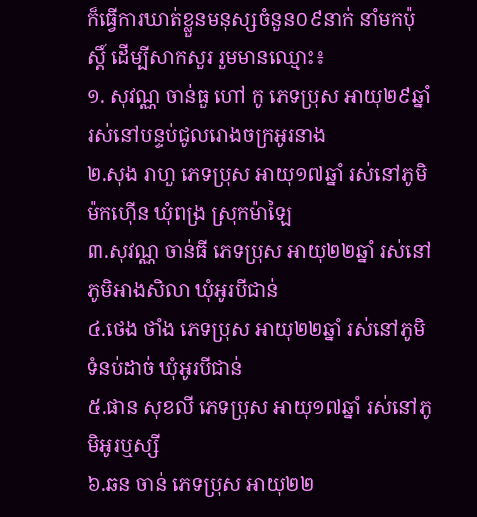ក៏ធ្វើការឃាត់ខ្លួនមនុស្សចំនួន០៩នាក់ នាំមកប៉ុស្តិ៍ ដើម្បីសាកសួរ រួមមានឈ្មោះ៖
១. សុវណ្ណ ចាន់ធួ ហៅ កូ ភេទប្រុស អាយុ២៩ឆ្នាំ រស់នៅបន្ទប់ជូលរោងចក្រអូរនាង
២.សុង រាហួ ភេទប្រុស អាយុ១៧ឆ្នាំ រស់នៅភូមិម៉កហ៊ើន ឃុំពង្រ ស្រុកម៉ាឡៃ
៣.សុវណ្ណ ចាន់ធី ភេទប្រុស អាយុ២២ឆ្នាំ រស់នៅភូមិអាងសិលា ឃុំអូរបីជាន់
៤.ថេង ថាំង ភេទប្រុស អាយុ២២ឆ្នាំ រស់នៅភូមិទំនប់ដាច់ ឃុំអូរបីជាន់
៥.ផាន សុខលី ភេទប្រុស អាយុ១៧ឆ្នាំ រស់នៅភូមិអូរឬស្សី
៦.ឆន ចាន់ ភេទប្រុស អាយុ២២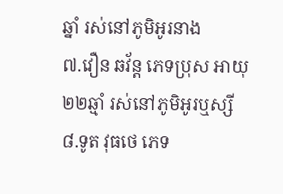ឆ្នាំ រស់នៅភូមិអូរនាង
៧.វឿន ឆវ័ន្ត ភេទប្រុស អាយុ២២ឆ្មាំ រស់នៅភូមិអូរឬស្សី
៨.ទូត វុធថេ ភេទ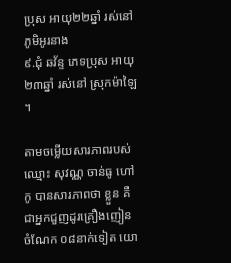ប្រុស អាយុ២២ឆ្នាំ រស់នៅភូមិអូរនាង
៩.ជុំ ឆវ័ន្ទ ភេទប្រុស អាយុ ២៣ឆ្នាំ រស់នៅ ស្រុកម៉ាឡៃ ។

តាមចម្លើយសារភាពរបស់ឈ្មោះ សុវណ្ណ ចាន់ធូ ហៅ កូ បានសារភាពថា ខ្លួន គឺជាអ្នកជួញដូរគ្រឿងញៀន ចំណែក ០៨នាក់ទៀត យោ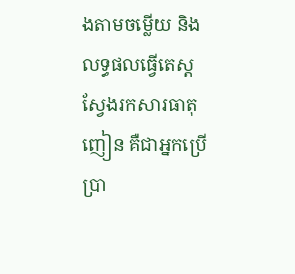ងតាមចម្លើយ និងលទ្ធផលធ្វើតេស្ត ស្វែងរកសារធាតុញៀន គឺជាអ្នកប្រើប្រា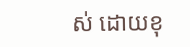ស់ ដោយខុ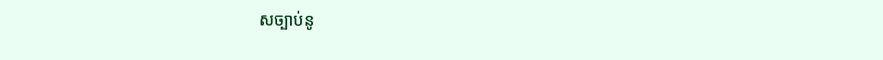សច្បាប់នូ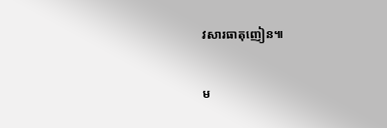វសារធាតុញៀន៕

ម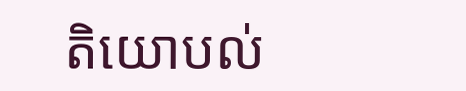តិយោបល់